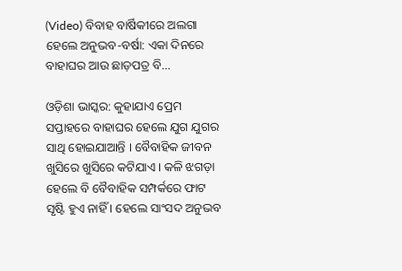(Video) ବିବାହ ବାର୍ଷିକୀରେ ଅଲଗା ହେଲେ ଅନୁଭବ-ବର୍ଷା: ଏକା ଦିନରେ ବାହାଘର ଆଉ ଛାଡ଼ପତ୍ର ବି…

ଓଡ଼ିଶା ଭାସ୍କର: କୁହାଯାଏ ପ୍ରେମ ସପ୍ତାହରେ ବାହାଘର ହେଲେ ଯୁଗ ଯୁଗର ସାଥି ହୋଇଯାଆନ୍ତି । ବୈବାହିକ ଜୀବନ ଖୁସିରେ ଖୁସିରେ କଟିଯାଏ । କଳି ଝଗଡ଼ା ହେଲେ ବି ବୈବାହିକ ସମ୍ପର୍କରେ ଫାଟ ସୃଷ୍ଟି ହୁଏ ନାହିଁ । ହେଲେ ସାଂସଦ ଅନୁଭବ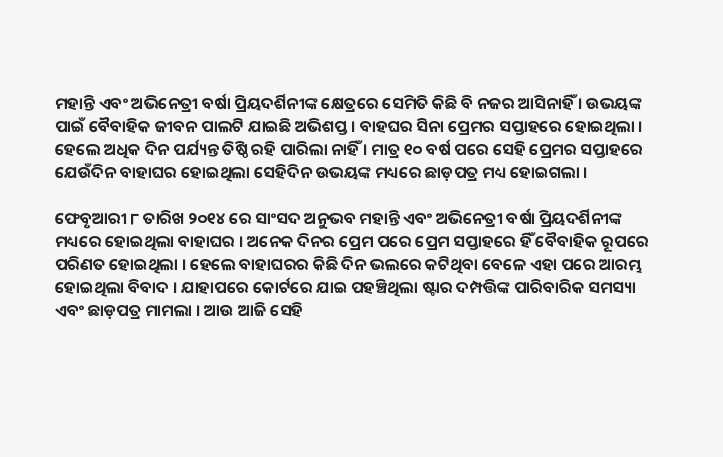ମହାନ୍ତି ଏବଂ ଅଭିନେତ୍ରୀ ବର୍ଷା ପ୍ରିୟଦର୍ଶିନୀଙ୍କ କ୍ଷେତ୍ରରେ ସେମିତି କିଛି ବି ନଜର ଆସିନାହିଁ । ଉଭୟଙ୍କ ପାଇଁ ବୈବାହିକ ଜୀବନ ପାଲଟି ଯାଇଛି ଅଭିଶପ୍ତ । ବାହଘର ସିନା ପ୍ରେମର ସପ୍ତାହରେ ହୋଇଥିଲା । ହେଲେ ଅଧିକ ଦିନ ପର୍ଯ୍ୟନ୍ତ ତିଷ୍ଠି ରହି ପାରିଲା ନାହିଁ । ମାତ୍ର ୧୦ ବର୍ଷ ପରେ ସେହି ପ୍ରେମର ସପ୍ତାହରେ ଯେଉଁଦିନ ବାହାଘର ହୋଇଥିଲା ସେହିଦିନ ଉଭୟଙ୍କ ମଧ୍ୟରେ ଛାଡ଼ପତ୍ର ମଧ୍ୟ ହୋଇଗଲା ।

ଫେବୃଆରୀ ୮ ତାରିଖ ୨୦୧୪ ରେ ସାଂସଦ ଅନୁଭବ ମହାନ୍ତି ଏବଂ ଅଭିନେତ୍ରୀ ବର୍ଷା ପ୍ରିୟଦର୍ଶିନୀଙ୍କ ମଧ୍ୟରେ ହୋଇଥିଲା ବାହାଘର । ଅନେକ ଦିନର ପ୍ରେମ ପରେ ପ୍ରେମ ସପ୍ତାହରେ ହିଁ ବୈବାହିକ ରୂପରେ ପରିଣତ ହୋଇଥିଲା । ହେଲେ ବାହାଘରର କିଛି ଦିନ ଭଲରେ କଟିଥିବା ବେଳେ ଏହା ପରେ ଆରମ୍ଭ ହୋଇଥିଲା ବିବାଦ । ଯାହାପରେ କୋର୍ଟରେ ଯାଇ ପହଞ୍ଚିଥିଲା ଷ୍ଟାର ଦମ୍ପତ୍ତିଙ୍କ ପାରିବାରିକ ସମସ୍ୟା ଏବଂ ଛାଡ଼ପତ୍ର ମାମଲା । ଆଉ ଆଜି ସେହି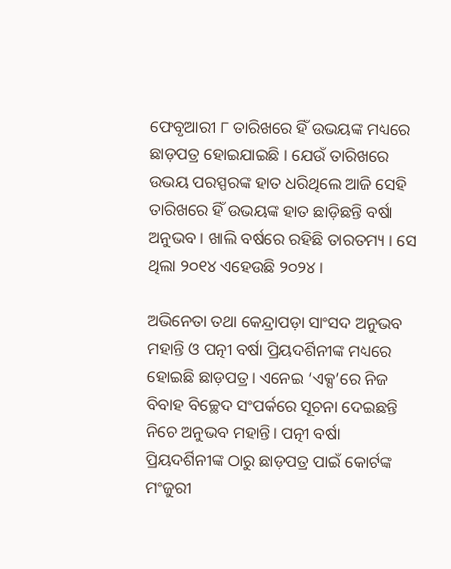ଫେବୃଆରୀ ୮ ତାରିଖରେ ହିଁ ଉଭୟଙ୍କ ମଧ୍ୟରେ ଛାଡ଼ପତ୍ର ହୋଇଯାଇଛି । ଯେଉଁ ତାରିଖରେ ଉଭୟ ପରସ୍ପରଙ୍କ ହାତ ଧରିଥିଲେ ଆଜି ସେହି ତାରିଖରେ ହିଁ ଉଭୟଙ୍କ ହାତ ଛାଡ଼ିଛନ୍ତି ବର୍ଷା ଅନୁଭବ । ଖାଲି ବର୍ଷରେ ରହିଛି ତାରତମ୍ୟ । ସେ ଥିଲା ୨୦୧୪ ଏହେଉଛି ୨୦୨୪ ।

ଅଭିନେତା ତଥା କେନ୍ଦ୍ରାପଡ଼ା ସାଂସଦ ଅନୁଭବ ମହାନ୍ତି ଓ ପତ୍ନୀ ବର୍ଷା ପ୍ରିୟଦର୍ଶିନୀଙ୍କ ମଧ୍ୟରେ ହୋଇଛି ଛାଡ଼ପତ୍ର। ଏନେଇ ‘ଏକ୍ସ’ରେ ନିଜ ବିବାହ ବିଚ୍ଛେଦ ସଂପର୍କରେ ସୂଚନା ଦେଇଛନ୍ତି ନିଚେ ଅନୁଭବ ମହାନ୍ତି। ପତ୍ନୀ ବର୍ଷା ପ୍ରିୟଦର୍ଶିନୀଙ୍କ ଠାରୁ ଛାଡ଼ପତ୍ର ପାଇଁ କୋର୍ଟଙ୍କ ମଂଜୁରୀ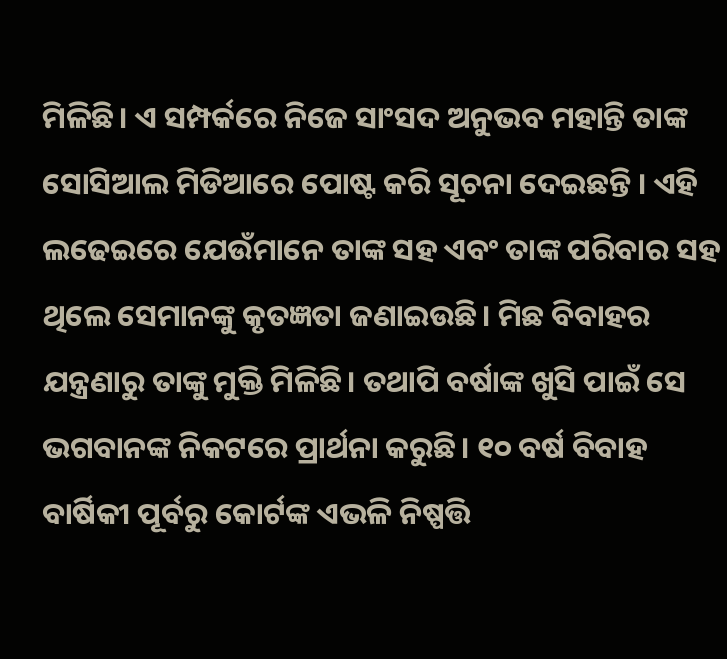ମିଳିଛି। ଏ ସମ୍ପର୍କରେ ନିଜେ ସାଂସଦ ଅନୁଭବ ମହାନ୍ତି ତାଙ୍କ ସୋସିଆଲ ମିଡିଆରେ ପୋଷ୍ଟ କରି ସୂଚନା ଦେଇଛନ୍ତି । ଏହି ଲଢେଇରେ ଯେଉଁମାନେ ତାଙ୍କ ସହ ଏବଂ ତାଙ୍କ ପରିବାର ସହ ଥିଲେ ସେମାନଙ୍କୁ କୃତଜ୍ଞତା ଜଣାଇଉଛି। ମିଛ ବିବାହର ଯନ୍ତ୍ରଣାରୁ ତାଙ୍କୁ ମୁକ୍ତି ମିଳିଛି। ତଥାପି ବର୍ଷାଙ୍କ ଖୁସି ପାଇଁ ସେ ଭଗବାନଙ୍କ ନିକଟରେ ପ୍ରାର୍ଥନା କରୁଛି। ୧୦ ବର୍ଷ ବିବାହ ବାର୍ଷିକୀ ପୂର୍ବରୁ କୋର୍ଟଙ୍କ ଏଭଳି ନିଷ୍ପତ୍ତି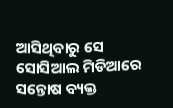ଆସିଥିବାରୁ ସେ ସୋସିଆଲ ମିଡିଆରେ ସନ୍ତୋଷ ବ୍ୟକ୍ତ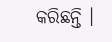କରିଛନ୍ତି ।